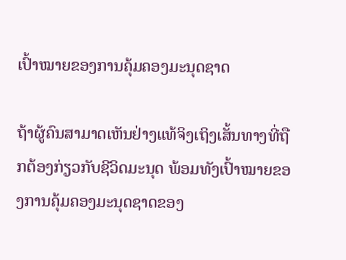ເປົ້າໝາຍຂອງການຄຸ້ມຄອງມະນຸດຊາດ

ຖ້າຜູ້ຄົນສາມາດເຫັນຢ່າງແທ້ຈິງເຖິງເສັ້ນທາງທີ່ຖືກຕ້ອງກ່ຽວກັບຊີວິດມະນຸດ ພ້ອມທັງເປົ້າໝາຍຂອງການຄຸ້ມຄອງມະນຸດຊາດຂອງ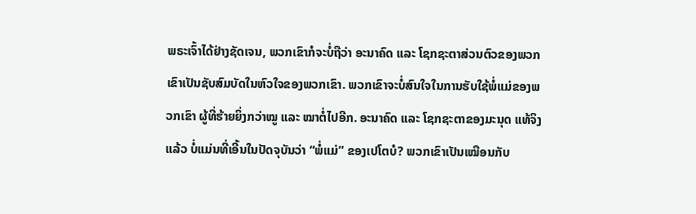ພຣະເຈົ້າໄດ້ຢ່າງຊັດເຈນ, ພວກເຂົາກໍຈະບໍ່ຖືວ່າ ອະນາຄົດ ແລະ ໂຊກຊະຕາສ່ວນຕົວຂອງພວກເຂົາເປັນຊັບສົມບັດໃນຫົວໃຈຂອງພວກເຂົາ. ພວກເຂົາຈະບໍ່ສົນໃຈໃນການຮັບໃຊ້ພໍ່ແມ່ຂອງພວກເຂົາ ຜູ້ທີ່ຮ້າຍຍິ່ງກວ່າໝູ ແລະ ໝາຕໍ່ໄປອີກ. ອະນາຄົດ ແລະ ໂຊກຊະຕາຂອງມະນຸດ ແທ້ຈິງແລ້ວ ບໍ່ແມ່ນທີ່ເອີ້ນໃນປັດຈຸບັນວ່າ “ພໍ່ແມ່” ຂອງເປໂຕບໍ? ພວກເຂົາເປັນເໝືອນກັບ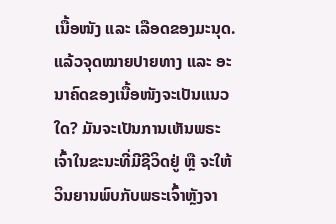ເນື້ອໜັງ ແລະ ເລືອດຂອງມະນຸດ. ແລ້ວຈຸດໝາຍປາຍທາງ ແລະ ອະນາຄົດຂອງເນື້ອໜັງຈະເປັນແນວໃດ? ມັນຈະເປັນການເຫັນພຣະເຈົ້າໃນຂະນະທີ່ມີຊີວິດຢູ່ ຫຼື ຈະໃຫ້ວິນຍານພົບກັບພຣະເຈົ້າຫຼັງຈາ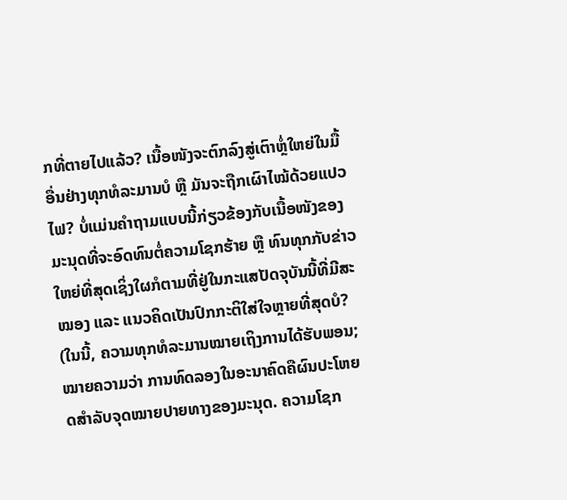ກທີ່ຕາຍໄປແລ້ວ? ເນື້ອໜັງຈະຕົກລົງສູ່ເຕົາຫຼໍ່ໃຫຍ່ໃນມື້ອື່ນຢ່າງທຸກທໍລະມານບໍ ຫຼື ມັນຈະຖືກເຜົາໄໝ້ດ້ວຍແປວໄຟ? ບໍ່ແມ່ນຄຳຖາມແບບນີ້ກ່ຽວຂ້ອງກັບເນື້ອໜັງຂອງມະນຸດທີ່ຈະອົດທົນຕໍ່ຄວາມໂຊກຮ້າຍ ຫຼື ທົນທຸກກັບຂ່າວໃຫຍ່ທີ່ສຸດເຊິ່ງໃຜກໍຕາມທີ່ຢູ່ໃນກະແສປັດຈຸບັນນີ້ທີ່ມີສະໝອງ ແລະ ແນວຄິດເປັນປົກກະຕິໃສ່ໃຈຫຼາຍທີ່ສຸດບໍ? (ໃນນີ້, ຄວາມທຸກທໍລະມານໝາຍເຖິງການໄດ້ຮັບພອນ; ໝາຍຄວາມວ່າ ການທົດລອງໃນອະນາຄົດຄືຜົນປະໂຫຍດສຳລັບຈຸດໝາຍປາຍທາງຂອງມະນຸດ. ຄວາມໂຊກ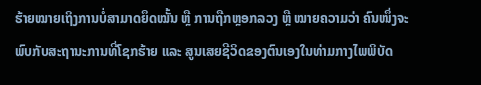ຮ້າຍໝາຍເຖິງການບໍ່ສາມາດຍຶດໝັ້ນ ຫຼື ການຖືກຫຼອກລວງ ຫຼື ໝາຍຄວາມວ່າ ຄົນໜຶ່ງຈະພົບກັບສະຖານະການທີ່ໂຊກຮ້າຍ ແລະ ສູນເສຍຊີວິດຂອງຕົນເອງໃນທ່າມກາງໄພພິບັດ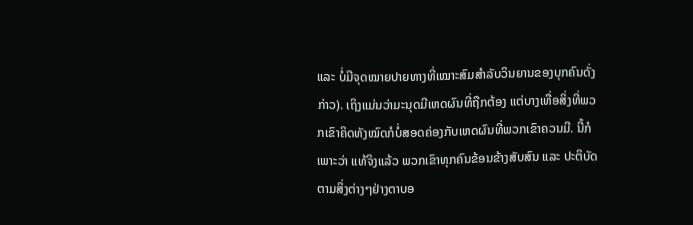ແລະ ບໍ່ມີຈຸດໝາຍປາຍທາງທີ່ເໝາະສົມສຳລັບວິນຍານຂອງບຸກຄົນດັ່ງກ່າວ). ເຖິງແມ່ນວ່າມະນຸດມີເຫດຜົນທີ່ຖືກຕ້ອງ ແຕ່ບາງເທື່ອສິ່ງທີ່ພວກເຂົາຄິດທັງໝົດກໍບໍ່ສອດຄ່ອງກັບເຫດຜົນທີ່ພວກເຂົາຄວນມີ. ນີ້ກໍເພາະວ່າ ແທ້ຈິງແລ້ວ ພວກເຂົາທຸກຄົນຂ້ອນຂ້າງສັບສົນ ແລະ ປະຕິບັດຕາມສິ່ງຕ່າງໆຢ່າງຕາບອ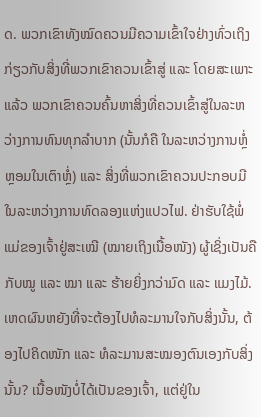ດ. ພວກເຂົາທັງໝົດຄວນມີຄວາມເຂົ້າໃຈຢ່າງທົ່ວເຖິງກ່ຽວກັບສິ່ງທີ່ພວກເຂົາຄວນເຂົ້າສູ່ ແລະ ໂດຍສະເພາະແລ້ວ ພວກເຂົາຄວນຄົ້ນຫາສິ່ງທີ່ຄວນເຂົ້າສູ່ໃນລະຫວ່າງການທົນທຸກລຳບາກ (ນັ້ນກໍຄື ໃນລະຫວ່າງການຫຼໍ່ຫຼອມໃນເຕົາຫຼໍ່) ແລະ ສິ່ງທີ່ພວກເຂົາຄວນປະກອບມີໃນລະຫວ່າງການທົດລອງແຫ່ງແປວໄຟ. ຢ່າຮັບໃຊ້ພໍ່ແມ່ຂອງເຈົ້າຢູ່ສະເໝີ (ໝາຍເຖິງເນື້ອໜັງ) ຜູ້ເຊິ່ງເປັນຄືກັບໝູ ແລະ ໝາ ແລະ ຮ້າຍຍິ່ງກວ່າມົດ ແລະ ແມງໄມ້. ເຫດຜົນຫຍັງທີ່ຈະຕ້ອງໄປທໍລະມານໃຈກັບສິ່ງນັ້ນ, ຕ້ອງໄປຄິດໜັກ ແລະ ທໍລະມານສະໝອງຕົນເອງກັບສິ່ງນັ້ນ? ເນື້ອໜັງບໍ່ໄດ້ເປັນຂອງເຈົ້າ, ແຕ່ຢູ່ໃນ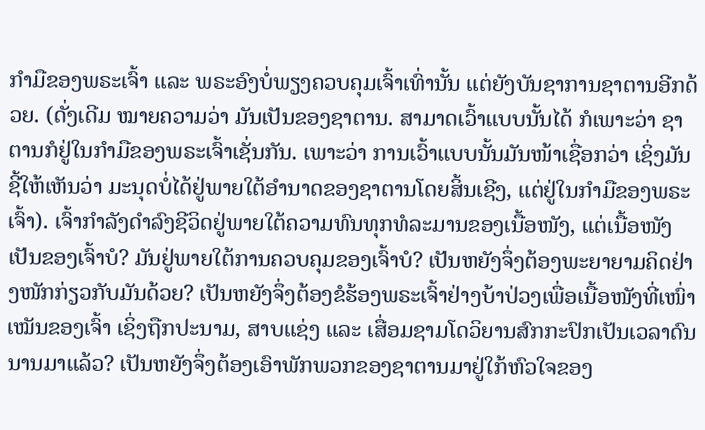ກໍາມືຂອງພຣະເຈົ້າ ແລະ ພຣະອົງບໍ່ພຽງຄວບຄຸມເຈົ້າເທົ່ານັ້ນ ແຕ່ຍັງບັນຊາການຊາຕານອີກດ້ວຍ. (ດັ່ງເດີມ ໝາຍຄວາມວ່າ ມັນເປັນຂອງຊາຕານ. ສາມາດເວົ້າແບບນັ້ນໄດ້ ກໍເພາະວ່າ ຊາຕານກໍຢູ່ໃນກໍາມືຂອງພຣະເຈົ້າເຊັ່ນກັນ. ເພາະວ່າ ການເວົ້າແບບນັ້ນມັນໜ້າເຊື່ອກວ່າ ເຊິ່ງມັນຊີ້ໃຫ້ເຫັນວ່າ ມະນຸດບໍ່ໄດ້ຢູ່ພາຍໃຕ້ອຳນາດຂອງຊາຕານໂດຍສິ້ນເຊີງ, ແຕ່ຢູ່ໃນກໍາມືຂອງພຣະເຈົ້າ). ເຈົ້າກຳລັງດຳລົງຊີວິດຢູ່ພາຍໃຕ້ຄວາມທົນທຸກທໍລະມານຂອງເນື້ອໜັງ, ແຕ່ເນື້ອໜັງເປັນຂອງເຈົ້າບໍ? ມັນຢູ່ພາຍໃຕ້ການຄວບຄຸມຂອງເຈົ້າບໍ? ເປັນຫຍັງຈຶ່ງຕ້ອງພະຍາຍາມຄິດຢ່າງໜັກກ່ຽວກັບມັນດ້ວຍ? ເປັນຫຍັງຈຶ່ງຕ້ອງຂໍຮ້ອງພຣະເຈົ້າຢ່າງບ້າປ່ວງເພື່ອເນື້ອໜັງທີ່ເໜົ່າເໝັນຂອງເຈົ້າ ເຊິ່ງຖືກປະນາມ, ສາບແຊ່ງ ແລະ ເສື່ອມຊາມໂດວິຍານສົກກະປົກເປັນເວລາດົນນານມາແລ້ວ? ເປັນຫຍັງຈຶ່ງຕ້ອງເອົາພັກພວກຂອງຊາຕານມາຢູ່ໃກ້ຫົວໃຈຂອງ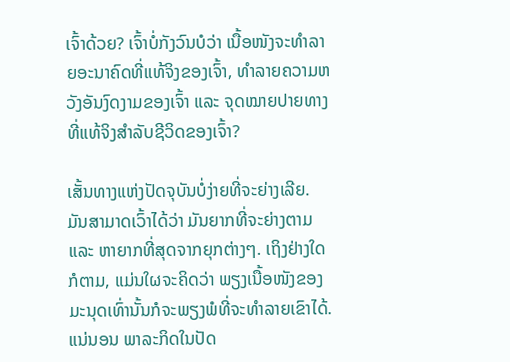ເຈົ້າດ້ວຍ? ເຈົ້າບໍ່ກັງວົນບໍວ່າ ເນື້ອໜັງຈະທຳລາຍອະນາຄົດທີ່ແທ້ຈິງຂອງເຈົ້າ, ທໍາລາຍຄວາມຫວັງອັນງົດງາມຂອງເຈົ້າ ແລະ ຈຸດໝາຍປາຍທາງທີ່ແທ້ຈິງສຳລັບຊີວິດຂອງເຈົ້າ?

ເສັ້ນທາງແຫ່ງປັດຈຸບັນບໍ່ງ່າຍທີ່ຈະຍ່າງເລີຍ. ມັນສາມາດເວົ້າໄດ້ວ່າ ມັນຍາກທີ່ຈະຍ່າງຕາມ ແລະ ຫາຍາກທີ່ສຸດຈາກຍຸກຕ່າງໆ. ເຖິງຢ່າງໃດກໍຕາມ, ແມ່ນໃຜຈະຄິດວ່າ ພຽງເນື້ອໜັງຂອງມະນຸດເທົ່ານັ້ນກໍຈະພຽງພໍທີ່ຈະທຳລາຍເຂົາໄດ້. ແນ່ນອນ ພາລະກິດໃນປັດ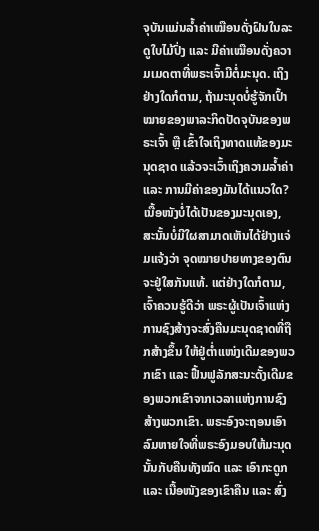ຈຸບັນແມ່ນລໍ້າຄ່າເໝືອນດັ່ງຝົນໃນລະດູໃບໄມ້ປົ່ງ ແລະ ມີຄ່າເໝືອນດັ່ງຄວາມເມດຕາທີ່ພຣະເຈົ້າມີຕໍ່ມະນຸດ. ເຖິງຢ່າງໃດກໍຕາມ, ຖ້າມະນຸດບໍ່ຮູ້ຈັກເປົ້າໝາຍຂອງພາລະກິດປັດຈຸບັນຂອງພຣະເຈົ້າ ຫຼື ເຂົ້າໃຈເຖິງທາດແທ້ຂອງມະນຸດຊາດ ແລ້ວຈະເວົ້າເຖິງຄວາມລໍ້າຄ່າ ແລະ ການມີຄ່າຂອງມັນໄດ້ແນວໃດ? ເນື້ອໜັງບໍ່ໄດ້ເປັນຂອງມະນຸດເອງ, ສະນັ້ນບໍ່ມີໃຜສາມາດເຫັນໄດ້ຢ່າງແຈ່ມແຈ້ງວ່າ ຈຸດໝາຍປາຍທາງຂອງຕົນຈະຢູ່ໃສກັນແທ້. ແຕ່ຢ່າງໃດກໍຕາມ, ເຈົ້າຄວນຮູ້ດີວ່າ ພຣະຜູ້ເປັນເຈົ້າແຫ່ງການຊົງສ້າງຈະສົ່ງຄືນມະນຸດຊາດທີ່ຖືກສ້າງຂຶ້ນ ໃຫ້ຢູ່ຕໍ່າແໜ່ງເດີມຂອງພວກເຂົາ ແລະ ຟື້ນຟູລັກສະນະດັ້ງເດີມຂອງພວກເຂົາຈາກເວລາແຫ່ງການຊົງສ້າງພວກເຂົາ. ພຣະອົງຈະຖອນເອົາລົມຫາຍໃຈທີ່ພຣະອົງມອບໃຫ້ມະນຸດນັ້ນກັບຄືນທັງໝົດ ແລະ ເອົາກະດູກ ແລະ ເນື້ອໜັງຂອງເຂົາຄືນ ແລະ ສົ່ງ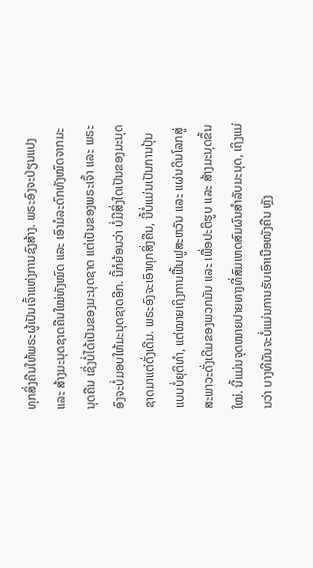ທຸກສິ່ງຄືນໃຫ້ພຣະຜູ້ເປັນເຈົ້າແຫ່ງການຊົງສ້າງ. ພຣະອົງຈະປ່ຽນແປງ ແລະ ສ້າງມະນຸດຊາດຄືນໃໝ່ທັງໝົດ ແລະ ເອົາມໍລະດົກທັງໝົດຈາກມະນຸດຄືນ ເຊິ່ງບໍ່ໄດ້ເປັນຂອງມະນຸດຊາດ ແຕ່ເປັນຂອງພຣະເຈົ້າ ແລະ ພຣະອົງຈະບໍ່ມອບໃຫ້ມະນຸດຊາດອີກ. ນີ້ກໍຍ້ອນວ່າ ບໍ່ມີສິ່ງໃດເປັນຂອງມະນຸດຊາດມາແຕ່ດັ່ງເດີມ. ພຣະອົງຈະເອົາທຸກສິ່ງຄືນ, ນີ້ບໍ່ແມ່ນເປັນການປຸ້ນແບບບໍ່ຍຸຕິທຳ, ແຕ່ໝາຍເຖິງການຟື້ນຟູສະຫວັນ ແລະ ແຜ່ນດິນໂລກສູ່ສະພາວະດັ່ງເດີມຂອງພວກມັນ ແລະ ເພື່ອປະຕິຮູບ ແລະ ສ້າງມະນຸດຂຶ້ນໃໝ່. ນີ້ແມ່ນຈຸດໝາຍປາຍທາງທີ່ສົມເຫດສົມຜົນສຳລັບມະນຸດ, ເຖິງແມ່ນວ່າ ບາງທີມັນຈະບໍ່ແມ່ນການຮັບເອົາເນືອໜັງຄືນ ຫຼັງ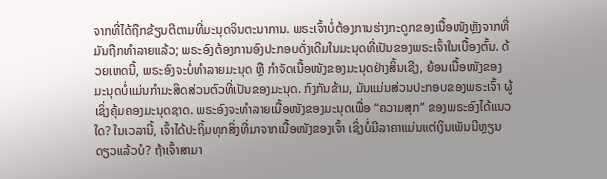ຈາກທີ່ໄດ້ຖືກຂ້ຽນຕີຕາມທີ່ມະນຸດຈິນຕະນາການ. ພຣະເຈົ້າບໍ່ຕ້ອງການຮ່າງກະດູກຂອງເນື້ອໜັງຫຼັງຈາກທີ່ມັນຖືກທຳລາຍແລ້ວ; ພຣະອົງຕ້ອງການອົງປະກອບດັ່ງເດີມໃນມະນຸດທີ່ເປັນຂອງພຣະເຈົ້າໃນເບື້ອງຕົ້ນ. ດ້ວຍເຫດນີ້, ພຣະອົງຈະບໍ່ທຳລາຍມະນຸດ ຫຼື ກຳຈັດເນື້ອໜັງຂອງມະນຸດຢ່າງສິ້ນເຊີງ, ຍ້ອນເນື້ອໜັງຂອງມະນຸດບໍ່ແມ່ນກຳມະສິດສ່ວນຕົວທີ່ເປັນຂອງມະນຸດ. ກົງກັນຂ້າມ, ມັນແມ່ນສ່ວນປະກອບຂອງພຣະເຈົ້າ ຜູ້ເຊິ່ງຄຸ້ມຄອງມະນຸດຊາດ. ພຣະອົງຈະທຳລາຍເນື້ອໜັງຂອງມະນຸດເພື່ອ “ຄວາມສຸກ” ຂອງພຣະອົງໄດ້ແນວໃດ? ໃນເວລານີ້, ເຈົ້າໄດ້ປະຖິ້ມທຸກສິ່ງທີ່ມາຈາກເນື້ອໜັງຂອງເຈົ້າ ເຊິ່ງບໍ່ມີລາຄາແມ່ນແຕ່ເງິນເພັນນີຫຼຽນດຽວແລ້ວບໍ? ຖ້າເຈົ້າສາມາ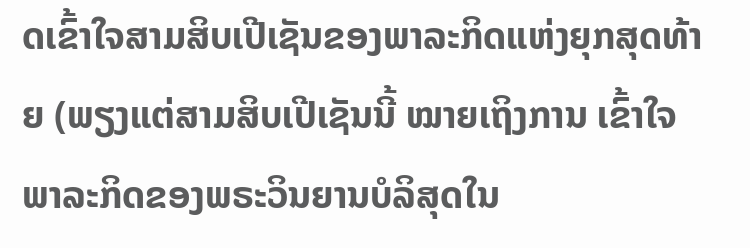ດເຂົ້າໃຈສາມສິບເປີເຊັນຂອງພາລະກິດແຫ່ງຍຸກສຸດທ້າຍ (ພຽງແຕ່ສາມສິບເປີເຊັນນີ້ ໝາຍເຖິງການ ເຂົ້າໃຈພາລະກິດຂອງພຣະວິນຍານບໍລິສຸດໃນ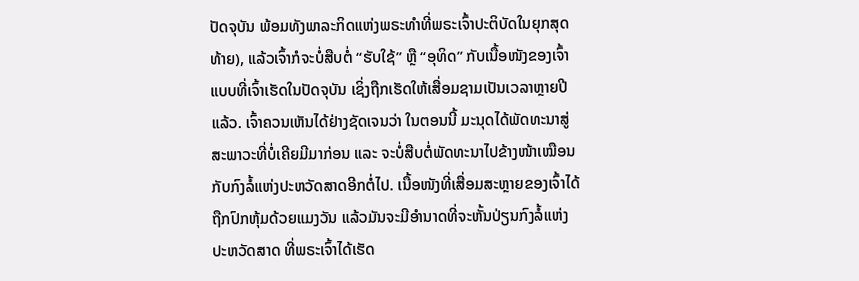ປັດຈຸບັນ ພ້ອມທັງພາລະກິດແຫ່ງພຣະທຳທີ່ພຣະເຈົ້າປະຕິບັດໃນຍຸກສຸດທ້າຍ), ແລ້ວເຈົ້າກໍຈະບໍ່ສືບຕໍ່ “ຮັບໃຊ້” ຫຼື “ອຸທິດ” ກັບເນື້ອໜັງຂອງເຈົ້າແບບທີ່ເຈົ້າເຮັດໃນປັດຈຸບັນ ເຊິ່ງຖືກເຮັດໃຫ້ເສື່ອມຊາມເປັນເວລາຫຼາຍປີແລ້ວ. ເຈົ້າຄວນເຫັນໄດ້ຢ່າງຊັດເຈນວ່າ ໃນຕອນນີ້ ມະນຸດໄດ້ພັດທະນາສູ່ສະພາວະທີ່ບໍ່ເຄີຍມີມາກ່ອນ ແລະ ຈະບໍ່ສືບຕໍ່ພັດທະນາໄປຂ້າງໜ້າເໝືອນກັບກົງລໍ້ແຫ່ງປະຫວັດສາດອີກຕໍ່ໄປ. ເນື້ອໜັງທີ່ເສື່ອມສະຫຼາຍຂອງເຈົ້າໄດ້ຖືກປົກຫຸ້ມດ້ວຍແມງວັນ ແລ້ວມັນຈະມີອຳນາດທີ່ຈະຫັ້ນປ່ຽນກົງລໍ້ແຫ່ງປະຫວັດສາດ ທີ່ພຣະເຈົ້າໄດ້ເຮັດ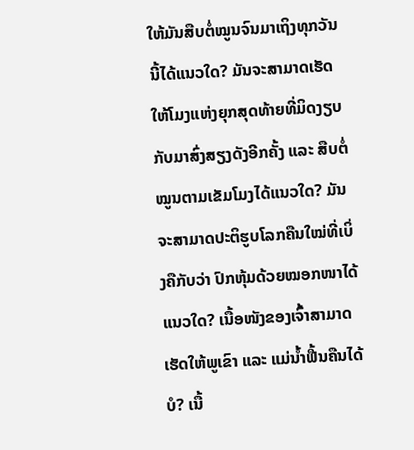ໃຫ້ມັນສືບຕໍ່ໝູນຈົນມາເຖິງທຸກວັນນີ້ໄດ້ແນວໃດ? ມັນຈະສາມາດເຮັດໃຫ້ໂມງແຫ່ງຍຸກສຸດທ້າຍທີ່ມິດງຽບກັບມາສົ່ງສຽງດັງອີກຄັ້ງ ແລະ ສືບຕໍ່ໝູນຕາມເຂັມໂມງໄດ້ແນວໃດ? ມັນຈະສາມາດປະຕິຮູບໂລກຄືນໃໝ່ທີ່ເບິ່ງຄືກັບວ່າ ປົກຫຸ້ມດ້ວຍໝອກໜາໄດ້ແນວໃດ? ເນື້ອໜັງຂອງເຈົ້າສາມາດເຮັດໃຫ້ພູເຂົາ ແລະ ແມ່ນໍ້າຟື້ນຄືນໄດ້ບໍ? ເນື້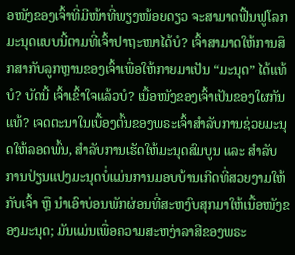ອໜັງຂອງເຈົ້າທີ່ມີໜ້າທີ່ພຽງໜ້ອຍດຽວ ຈະສາມາດຟື້ນຟູໂລກມະນຸດແບບນີ້ຕາມທີ່ເຈົ້າປາຖະໜາໄດ້ບໍ? ເຈົ້າສາມາດໃຫ້ການສຶກສາກັບລູກຫຼານຂອງເຈົ້າເພື່ອໃຫ້ກາຍມາເປັນ “ມະນຸດ” ໄດ້ແທ້ບໍ? ບັດນີ້ ເຈົ້າເຂົ້າໃຈແລ້ວບໍ? ເນື້ອໜັງຂອງເຈົ້າເປັນຂອງໃຜກັນແທ້? ເຈດຕະນາໃນເບື້ອງຕົ້ນຂອງພຣະເຈົ້າສຳລັບການຊ່ວຍມະນຸດໃຫ້ລອດພົ້ນ, ສຳລັບການເຮັດໃຫ້ມະນຸດສົມບູນ ແລະ ສຳລັບການປ່ຽນແປງມະນຸດບໍ່ແມ່ນການມອບບ້ານເກີດທີ່ສວຍງາມໃຫ້ກັບເຈົ້າ ຫຼື ນໍາເອົາບ່ອນພັກຜ່ອນທີ່ສະຫງົບສຸກມາໃຫ້ເນື້ອໜັງຂອງມະນຸດ; ມັນແມ່ນເພື່ອຄວາມສະຫງ່າລາສີຂອງພຣະ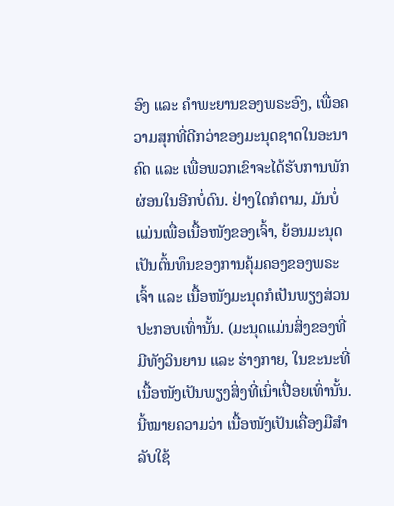ອົງ ແລະ ຄຳພະຍານຂອງພຣະອົງ, ເພື່ອຄວາມສຸກທີ່ດີກວ່າຂອງມະນຸດຊາດໃນອະນາຄົດ ແລະ ເພື່ອພວກເຂົາຈະໄດ້ຮັບການພັກຜ່ອນໃນອີກບໍ່ດົນ. ຢ່າງໃດກໍຕາມ, ມັນບໍ່ແມ່ນເພື່ອເນື້ອໜັງຂອງເຈົ້າ, ຍ້ອນມະນຸດເປັນຕົ້ນທຶນຂອງການຄຸ້ມຄອງຂອງພຣະເຈົ້າ ແລະ ເນື້ອໜັງມະນຸດກໍເປັນພຽງສ່ວນປະກອບເທົ່ານັ້ນ. (ມະນຸດແມ່ນສິ່ງຂອງທີ່ມີທັງວິນຍານ ແລະ ຮ່າງກາຍ, ໃນຂະນະທີ່ເນື້ອໜັງເປັນພຽງສິ່ງທີ່ເນົ່າເປື່ອຍເທົ່ານັ້ນ. ນີ້ໝາຍຄວາມວ່າ ເນື້ອໜັງເປັນເຄື່ອງມືສຳລັບໃຊ້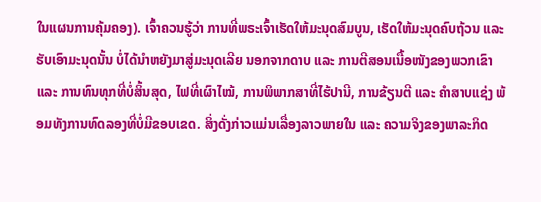ໃນແຜນການຄຸ້ມຄອງ). ເຈົ້າຄວນຮູ້ວ່າ ການທີ່ພຣະເຈົ້າເຮັດໃຫ້ມະນຸດສົມບູນ, ເຮັດໃຫ້ມະນຸດຄົບຖ້ວນ ແລະ ຮັບເອົາມະນຸດນັ້ນ ບໍ່ໄດ້ນໍາຫຍັງມາສູ່ມະນຸດເລີຍ ນອກຈາກດາບ ແລະ ການຕີສອນເນື້ອໜັງຂອງພວກເຂົາ ແລະ ການທົນທຸກທີ່ບໍ່ສິ້ນສຸດ, ໄຟທີ່ເຜົາໄໝ້, ການພິພາກສາທີ່ໄຮ້ປານີ, ການຂ້ຽນຕີ ແລະ ຄຳສາບແຊ່ງ ພ້ອມທັງການທົດລອງທີ່ບໍ່ມີຂອບເຂດ. ສິ່ງດັ່ງກ່າວແມ່ນເລື່ອງລາວພາຍໃນ ແລະ ຄວາມຈິງຂອງພາລະກິດ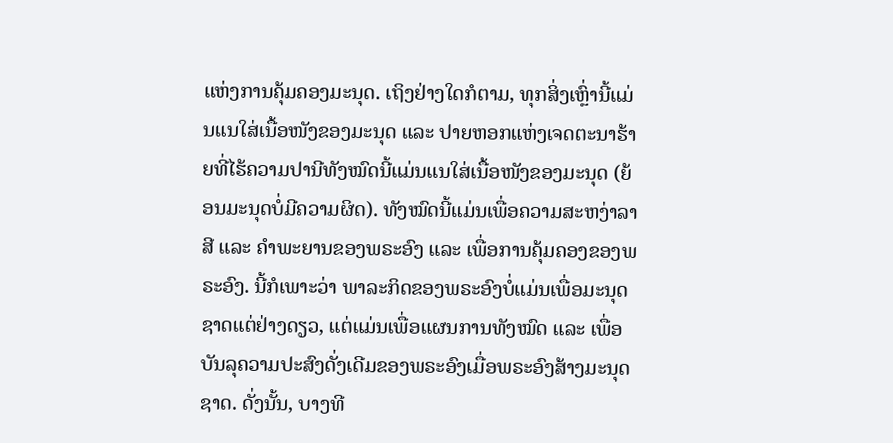ແຫ່ງການຄຸ້ມຄອງມະນຸດ. ເຖິງຢ່າງໃດກໍຕາມ, ທຸກສິ່ງເຫຼົ່ານີ້ແມ່ນແນໃສ່ເນື້ອໜັງຂອງມະນຸດ ແລະ ປາຍຫອກແຫ່ງເຈດຕະນາຮ້າຍທີ່ໄຮ້ຄວາມປານີທັງໝົດນີ້ແມ່ນແນໃສ່ເນື້ອໜັງຂອງມະນຸດ (ຍ້ອນມະນຸດບໍ່ມີຄວາມຜິດ). ທັງໝົດນີ້ແມ່ນເພື່ອຄວາມສະຫງ່າລາສີ ແລະ ຄຳພະຍານຂອງພຣະອົງ ແລະ ເພື່ອການຄຸ້ມຄອງຂອງພຣະອົງ. ນີ້ກໍເພາະວ່າ ພາລະກິດຂອງພຣະອົງບໍ່ແມ່ນເພື່ອມະນຸດຊາດແຕ່ຢ່າງດຽວ, ແຕ່ແມ່ນເພື່ອແຜນການທັງໝົດ ແລະ ເພື່ອບັນລຸຄວາມປະສົງດັ່ງເດີມຂອງພຣະອົງເມື່ອພຣະອົງສ້າງມະນຸດຊາດ. ດັ່ງນັ້ນ, ບາງທີ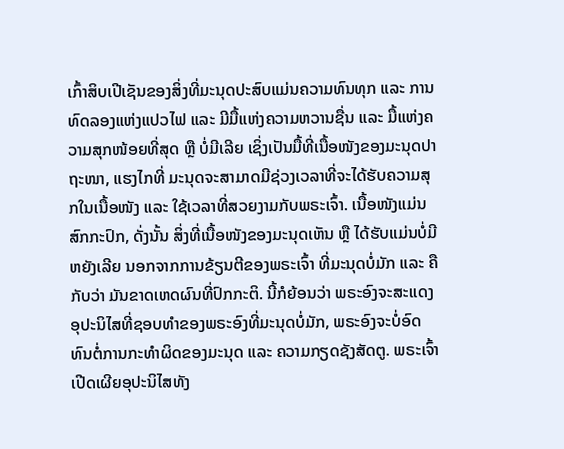ເກົ້າສິບເປີເຊັນຂອງສິ່ງທີ່ມະນຸດປະສົບແມ່ນຄວາມທົນທຸກ ແລະ ການທົດລອງແຫ່ງແປວໄຟ ແລະ ມີມື້ແຫ່ງຄວາມຫວານຊື່ນ ແລະ ມື້ແຫ່ງຄວາມສຸກໜ້ອຍທີ່ສຸດ ຫຼື ບໍ່ມີເລີຍ ເຊິ່ງເປັນມື້ທີ່ເນື້ອໜັງຂອງມະນຸດປາຖະໜາ, ແຮງໄກທີ່ ມະນຸດຈະສາມາດມີຊ່ວງເວລາທີ່ຈະໄດ້ຮັບຄວາມສຸກໃນເນື້ອໜັງ ແລະ ໃຊ້ເວລາທີ່ສວຍງາມກັບພຣະເຈົ້າ. ເນື້ອໜັງແມ່ນສົກກະປົກ, ດັ່ງນັ້ນ ສິ່ງທີ່ເນື້ອໜັງຂອງມະນຸດເຫັນ ຫຼື ໄດ້ຮັບແມ່ນບໍ່ມີຫຍັງເລີຍ ນອກຈາກການຂ້ຽນຕີຂອງພຣະເຈົ້າ ທີ່ມະນຸດບໍ່ມັກ ແລະ ຄືກັບວ່າ ມັນຂາດເຫດຜົນທີ່ປົກກະຕິ. ນີ້ກໍຍ້ອນວ່າ ພຣະອົງຈະສະແດງອຸປະນິໄສທີ່ຊອບທຳຂອງພຣະອົງທີ່ມະນຸດບໍ່ມັກ, ພຣະອົງຈະບໍ່ອົດທົນຕໍ່ການກະທໍາຜິດຂອງມະນຸດ ແລະ ຄວາມກຽດຊັງສັດຕູ. ພຣະເຈົ້າເປີດເຜີຍອຸປະນິໄສທັງ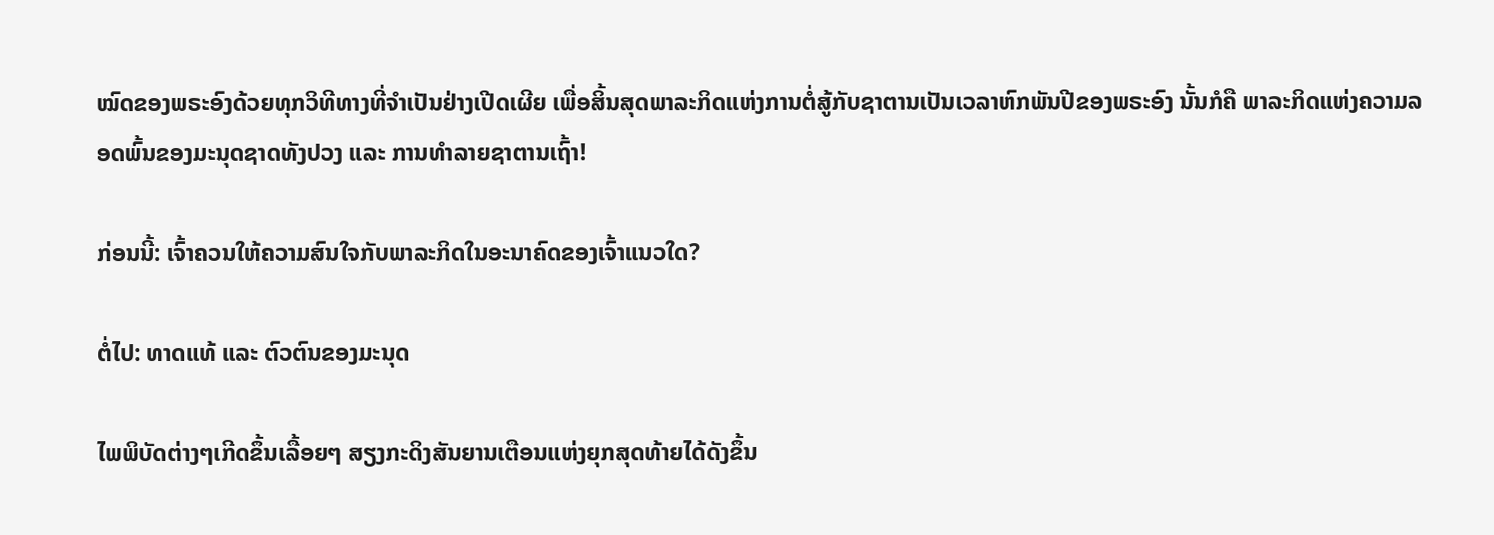ໝົດຂອງພຣະອົງດ້ວຍທຸກວິທີທາງທີ່ຈຳເປັນຢ່າງເປີດເຜີຍ ເພື່ອສິ້ນສຸດພາລະກິດແຫ່ງການຕໍ່ສູ້ກັບຊາຕານເປັນເວລາຫົກພັນປີຂອງພຣະອົງ ນັ້ນກໍຄື ພາລະກິດແຫ່ງຄວາມລອດພົ້ນຂອງມະນຸດຊາດທັງປວງ ແລະ ການທຳລາຍຊາຕານເຖົ້າ!

ກ່ອນນີ້: ເຈົ້າຄວນໃຫ້ຄວາມສົນໃຈກັບພາລະກິດໃນອະນາຄົດຂອງເຈົ້າແນວໃດ?

ຕໍ່ໄປ: ທາດແທ້ ແລະ ຕົວຕົນຂອງມະນຸດ

ໄພພິບັດຕ່າງໆເກີດຂຶ້ນເລື້ອຍໆ ສຽງກະດິງສັນຍານເຕືອນແຫ່ງຍຸກສຸດທ້າຍໄດ້ດັງຂຶ້ນ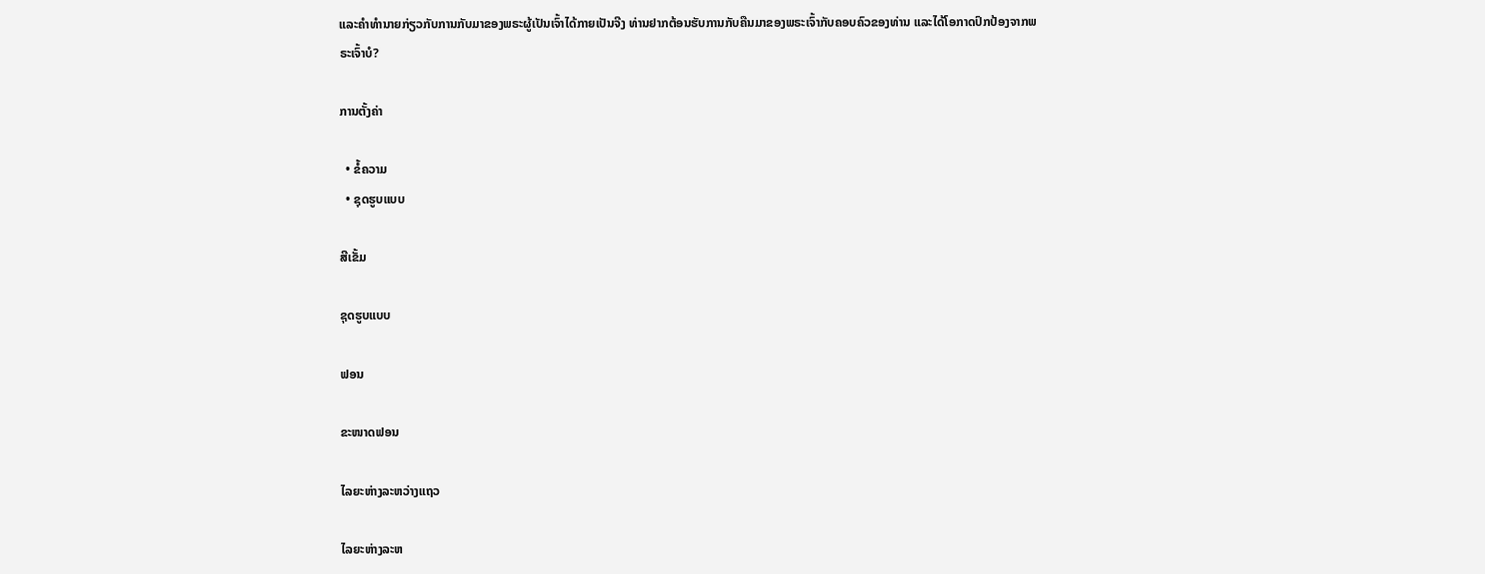ແລະຄໍາທໍານາຍກ່ຽວກັບການກັບມາຂອງພຣະຜູ້ເປັນເຈົ້າໄດ້ກາຍເປັນຈີງ ທ່ານຢາກຕ້ອນຮັບການກັບຄືນມາຂອງພຣະເຈົ້າກັບຄອບຄົວຂອງທ່ານ ແລະໄດ້ໂອກາດປົກປ້ອງຈາກພຣະເຈົ້າບໍ?

ການຕັ້ງຄ່າ

  • ຂໍ້ຄວາມ
  • ຊຸດຮູບແບບ

ສີເຂັ້ມ

ຊຸດຮູບແບບ

ຟອນ

ຂະໜາດຟອນ

ໄລຍະຫ່າງລະຫວ່າງແຖວ

ໄລຍະຫ່າງລະຫ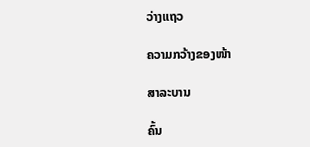ວ່າງແຖວ

ຄວາມກວ້າງຂອງໜ້າ

ສາລະບານ

ຄົ້ນ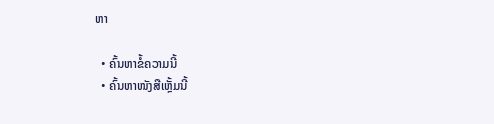ຫາ

  • ຄົ້ນຫາຂໍ້ຄວາມນີ້
  • ຄົ້ນຫາໜັງສືເຫຼັ້ມນີ້